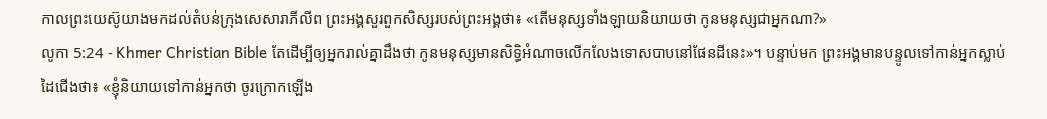កាលព្រះយេស៊ូយាងមកដល់តំបន់ក្រុងសេសារាភីលីព ព្រះអង្គសួរពួកសិស្សរបស់ព្រះអង្គថា៖ «តើមនុស្សទាំងឡាយនិយាយថា កូនមនុស្សជាអ្នកណា?»
លូកា 5:24 - Khmer Christian Bible តែដើម្បីឲ្យអ្នករាល់គ្នាដឹងថា កូនមនុស្សមានសិទ្ធិអំណាចលើកលែងទោសបាបនៅផែនដីនេះ»។ បន្ទាប់មក ព្រះអង្គមានបន្ទូលទៅកាន់អ្នកស្លាប់ដៃជើងថា៖ «ខ្ញុំនិយាយទៅកាន់អ្នកថា ចូរក្រោកឡើង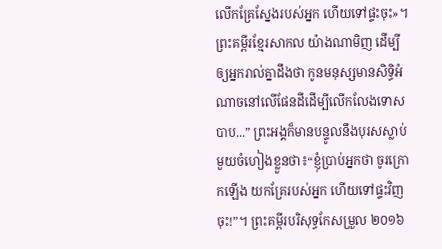លើកគ្រែស្នែងរបស់អ្នក ហើយទៅផ្ទះចុះ»។ ព្រះគម្ពីរខ្មែរសាកល យ៉ាងណាមិញ ដើម្បីឲ្យអ្នករាល់គ្នាដឹងថា កូនមនុស្សមានសិទ្ធិអំណាចនៅលើផែនដីដើម្បីលើកលែងទោសបាប...” ព្រះអង្គក៏មានបន្ទូលនឹងបុរសស្លាប់មួយចំហៀងខ្លួនថា៖“ខ្ញុំប្រាប់អ្នកថា ចូរក្រោកឡើង យកគ្រែរបស់អ្នក ហើយទៅផ្ទះវិញចុះ!”។ ព្រះគម្ពីរបរិសុទ្ធកែសម្រួល ២០១៦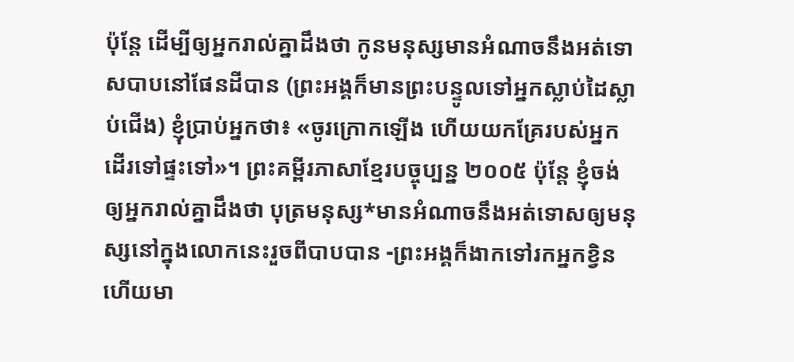ប៉ុន្តែ ដើម្បីឲ្យអ្នករាល់គ្នាដឹងថា កូនមនុស្សមានអំណាចនឹងអត់ទោសបាបនៅផែនដីបាន (ព្រះអង្គក៏មានព្រះបន្ទូលទៅអ្នកស្លាប់ដៃស្លាប់ជើង) ខ្ញុំប្រាប់អ្នកថា៖ «ចូរក្រោកឡើង ហើយយកគ្រែរបស់អ្នកដើរទៅផ្ទះទៅ»។ ព្រះគម្ពីរភាសាខ្មែរបច្ចុប្បន្ន ២០០៥ ប៉ុន្តែ ខ្ញុំចង់ឲ្យអ្នករាល់គ្នាដឹងថា បុត្រមនុស្ស*មានអំណាចនឹងអត់ទោសឲ្យមនុស្សនៅក្នុងលោកនេះរួចពីបាបបាន -ព្រះអង្គក៏ងាកទៅរកអ្នកខ្វិន ហើយមា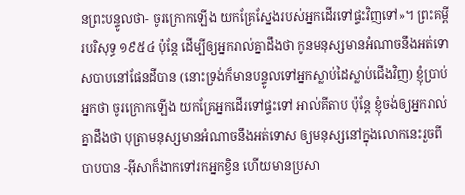នព្រះបន្ទូលថា- ចូរក្រោកឡើង យកគ្រែស្នែងរបស់អ្នកដើរទៅផ្ទះវិញទៅ»។ ព្រះគម្ពីរបរិសុទ្ធ ១៩៥៤ ប៉ុន្តែ ដើម្បីឲ្យអ្នករាល់គ្នាដឹងថា កូនមនុស្សមានអំណាចនឹងអត់ទោសបាបនៅផែនដីបាន (នោះទ្រង់ក៏មានបន្ទូលទៅអ្នកស្លាប់ដៃស្លាប់ជើងវិញ) ខ្ញុំប្រាប់អ្នកថា ចូរក្រោកឡើង យកគ្រែអ្នកដើរទៅផ្ទះទៅ អាល់គីតាប ប៉ុន្តែ ខ្ញុំចង់ឲ្យអ្នករាល់គ្នាដឹងថា បុត្រាមនុស្សមានអំណាចនឹងអត់ទោស ឲ្យមនុស្សនៅក្នុងលោកនេះរួចពីបាបបាន -អ៊ីសាក៏ងាកទៅរកអ្នកខ្វិន ហើយមានប្រសា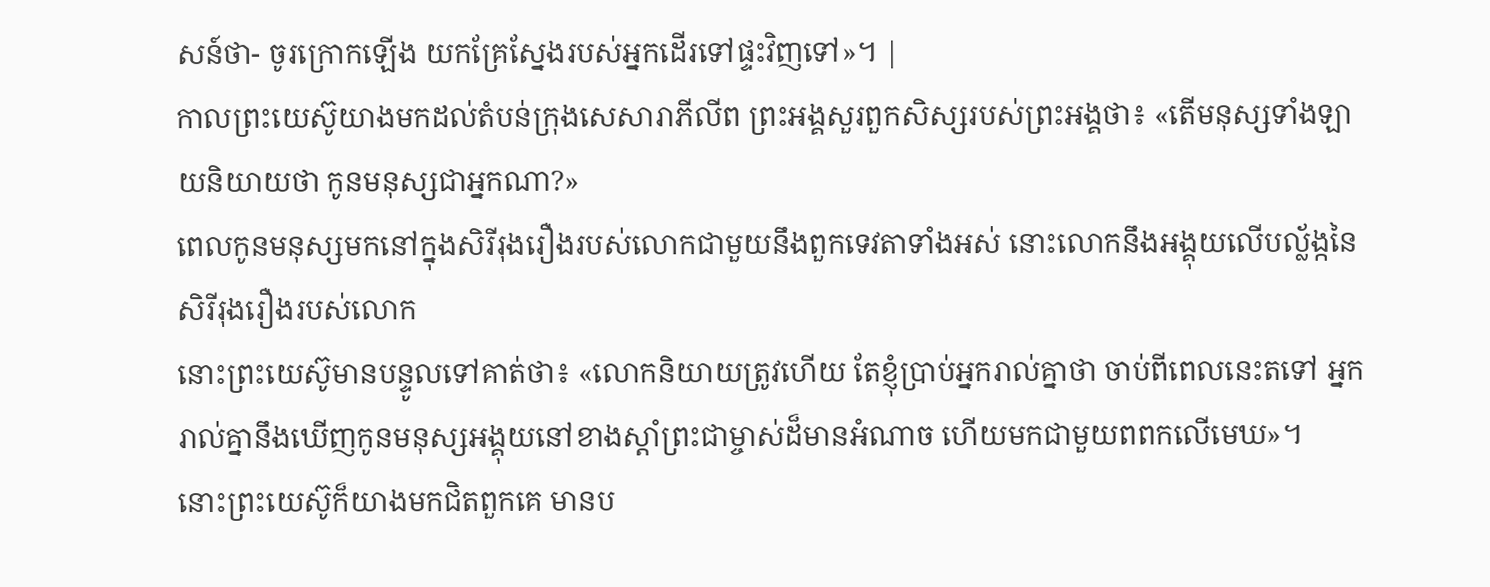សន៍ថា- ចូរក្រោកឡើង យកគ្រែស្នែងរបស់អ្នកដើរទៅផ្ទះវិញទៅ»។ |
កាលព្រះយេស៊ូយាងមកដល់តំបន់ក្រុងសេសារាភីលីព ព្រះអង្គសួរពួកសិស្សរបស់ព្រះអង្គថា៖ «តើមនុស្សទាំងឡាយនិយាយថា កូនមនុស្សជាអ្នកណា?»
ពេលកូនមនុស្សមកនៅក្នុងសិរីរុងរឿងរបស់លោកជាមួយនឹងពួកទេវតាទាំងអស់ នោះលោកនឹងអង្គុយលើបល្ល័ង្កនៃសិរីរុងរឿងរបស់លោក
នោះព្រះយេស៊ូមានបន្ទូលទៅគាត់ថា៖ «លោកនិយាយត្រូវហើយ តែខ្ញុំប្រាប់អ្នករាល់គ្នាថា ចាប់ពីពេលនេះតទៅ អ្នករាល់គ្នានឹងឃើញកូនមនុស្សអង្គុយនៅខាងស្ដាំព្រះជាម្ចាស់ដ៏មានអំណាច ហើយមកជាមួយពពកលើមេឃ»។
នោះព្រះយេស៊ូក៏យាងមកជិតពួកគេ មានប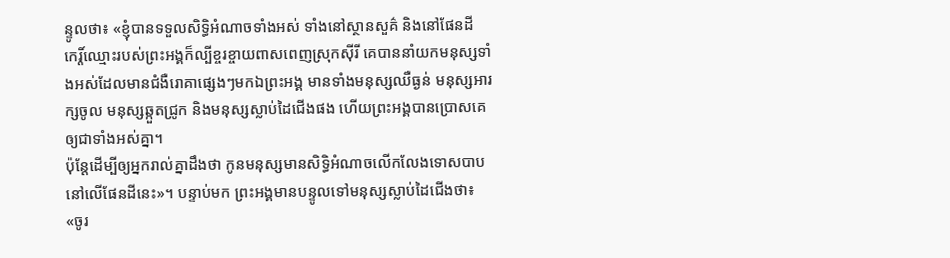ន្ទូលថា៖ «ខ្ញុំបានទទួលសិទ្ធិអំណាចទាំងអស់ ទាំងនៅស្ថានសួគ៌ និងនៅផែនដី
កេរ្ដិ៍ឈ្មោះរបស់ព្រះអង្គក៏ល្បីខ្ចរខ្ចាយពាសពេញស្រុកស៊ីរី គេបាននាំយកមនុស្សទាំងអស់ដែលមានជំងឺរោគាផ្សេងៗមកឯព្រះអង្គ មានទាំងមនុស្សឈឺធ្ងន់ មនុស្សអារក្សចូល មនុស្សឆ្កួតជ្រូក និងមនុស្សស្លាប់ដៃជើងផង ហើយព្រះអង្គបានប្រោសគេឲ្យជាទាំងអស់គ្នា។
ប៉ុន្ដែដើម្បីឲ្យអ្នករាល់គ្នាដឹងថា កូនមនុស្សមានសិទ្ធិអំណាចលើកលែងទោសបាបនៅលើផែនដីនេះ»។ បន្ទាប់មក ព្រះអង្គមានបន្ទូលទៅមនុស្សស្លាប់ដៃជើងថា៖ «ចូរ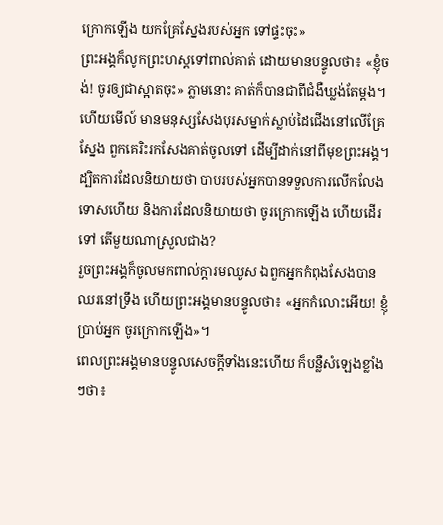ក្រោកឡើង យកគ្រែស្នែងរបស់អ្នក ទៅផ្ទះចុះ»
ព្រះអង្គក៏លូកព្រះហស្ដទៅពាល់គាត់ ដោយមានបន្ទូលថា៖ «ខ្ញុំចង់! ចូរឲ្យជាស្អាតចុះ» ភ្លាមនោះ គាត់ក៏បានជាពីជំងឺឃ្លង់តែម្ដង។
ហើយមើល៍ មានមនុស្សសែងបុរសម្នាក់ស្លាប់ដៃជើងនៅលើគ្រែស្នែង ពួកគេរិះរកសែងគាត់ចូលទៅ ដើម្បីដាក់នៅពីមុខព្រះអង្គ។
ដ្បិតការដែលនិយាយថា បាបរបស់អ្នកបានទទួលការលើកលែងទោសហើយ និងការដែលនិយាយថា ចូរក្រោកឡើង ហើយដើរទៅ តើមួយណាស្រួលជាង?
រួចព្រះអង្គក៏ចូលមកពាល់ក្ដារមឈូស ឯពួកអ្នកកំពុងសែងបានឈរនៅទ្រឹង ហើយព្រះអង្គមានបន្ទូលថា៖ «អ្នកកំលោះអើយ! ខ្ញុំប្រាប់អ្នក ចូរក្រោកឡើង»។
ពេលព្រះអង្គមានបន្ទូលសេចក្ដីទាំងនេះហើយ ក៏បន្លឺសំឡេងខ្លាំងៗថា៖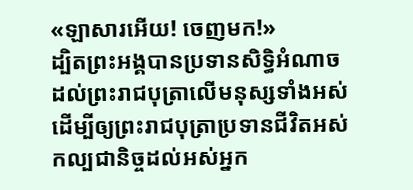«ឡាសារអើយ! ចេញមក!»
ដ្បិតព្រះអង្គបានប្រទានសិទ្ធិអំណាចដល់ព្រះរាជបុត្រាលើមនុស្សទាំងអស់ ដើម្បីឲ្យព្រះរាជបុត្រាប្រទានជីវិតអស់កល្បជានិច្ចដល់អស់អ្នក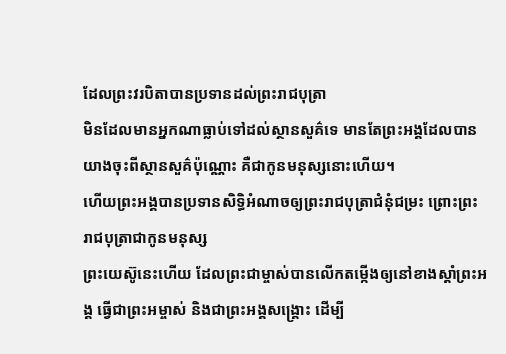ដែលព្រះវរបិតាបានប្រទានដល់ព្រះរាជបុត្រា
មិនដែលមានអ្នកណាធ្លាប់ទៅដល់ស្ថានសួគ៌ទេ មានតែព្រះអង្គដែលបានយាងចុះពីស្ថានសួគ៌ប៉ុណ្ណោះ គឺជាកូនមនុស្សនោះហើយ។
ហើយព្រះអង្គបានប្រទានសិទ្ធិអំណាចឲ្យព្រះរាជបុត្រាជំនុំជម្រះ ព្រោះព្រះរាជបុត្រាជាកូនមនុស្ស
ព្រះយេស៊ូនេះហើយ ដែលព្រះជាម្ចាស់បានលើកតម្កើងឲ្យនៅខាងស្ដាំព្រះអង្គ ធ្វើជាព្រះអម្ចាស់ និងជាព្រះអង្គសង្គ្រោះ ដើម្បី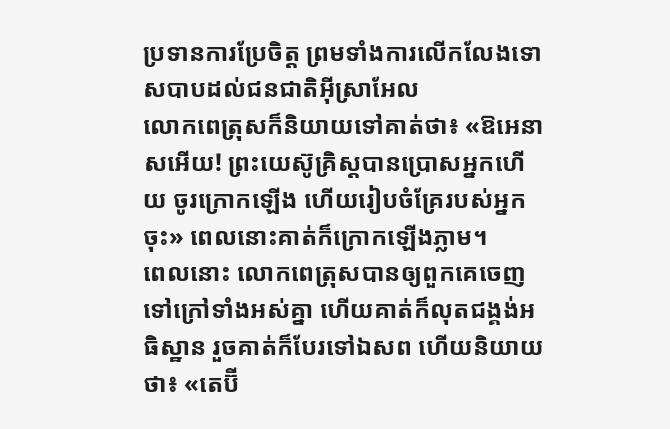ប្រទានការប្រែចិត្ដ ព្រមទាំងការលើកលែងទោសបាបដល់ជនជាតិអ៊ីស្រាអែល
លោកពេត្រុសក៏និយាយទៅគាត់ថា៖ «ឱអេនាសអើយ! ព្រះយេស៊ូគ្រិស្ដបានប្រោសអ្នកហើយ ចូរក្រោកឡើង ហើយរៀបចំគ្រែរបស់អ្នកចុះ» ពេលនោះគាត់ក៏ក្រោកឡើងភ្លាម។
ពេលនោះ លោកពេត្រុសបានឲ្យពួកគេចេញទៅក្រៅទាំងអស់គ្នា ហើយគាត់ក៏លុតជង្គង់អធិស្ឋាន រួចគាត់ក៏បែរទៅឯសព ហើយនិយាយថា៖ «តេប៊ី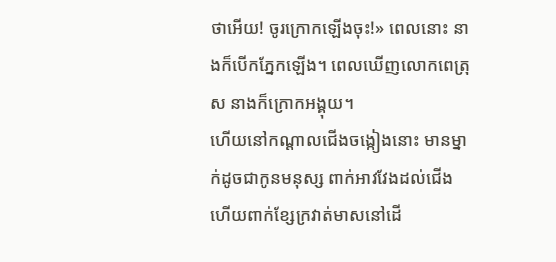ថាអើយ! ចូរក្រោកឡើងចុះ!» ពេលនោះ នាងក៏បើកភ្នែកឡើង។ ពេលឃើញលោកពេត្រុស នាងក៏ក្រោកអង្គុយ។
ហើយនៅកណ្ដាលជើងចង្កៀងនោះ មានម្នាក់ដូចជាកូនមនុស្ស ពាក់អាវវែងដល់ជើង ហើយពាក់ខ្សែក្រវាត់មាសនៅដើ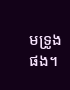មទ្រូងផង។